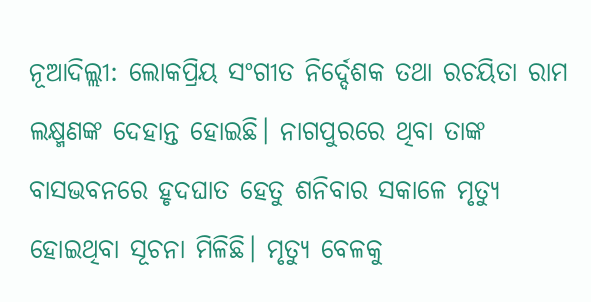ନୂଆଦିଲ୍ଲୀ: ଲୋକପ୍ରିୟ ସଂଗୀତ ନିର୍ଦ୍ଦେଶକ ତଥା ରଚୟିତା ରାମ ଲକ୍ଷ୍ମଣଙ୍କ ଦେହାନ୍ତ ହୋଇଛି। ନାଗପୁରରେ ଥିବା ତାଙ୍କ ବାସଭବନରେ ହୃଦଘାତ ହେତୁ ଶନିବାର ସକାଳେ ମୃତ୍ୟୁ ହୋଇଥିବା ସୂଚନା ମିଳିଛି। ମୃତ୍ୟୁ ବେଳକୁ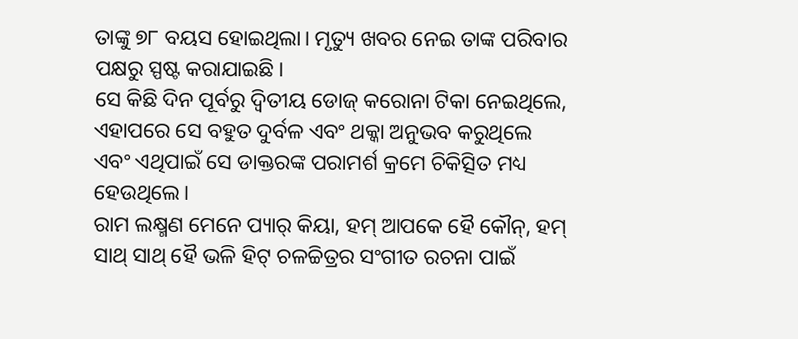ତାଙ୍କୁ ୭୮ ବୟସ ହୋଇଥିଲା। ମୃତ୍ୟୁ ଖବର ନେଇ ତାଙ୍କ ପରିବାର ପକ୍ଷରୁ ସ୍ପଷ୍ଟ କରାଯାଇଛି।
ସେ କିଛି ଦିନ ପୂର୍ବରୁ ଦ୍ବିତୀୟ ଡୋଜ୍ କରୋନା ଟିକା ନେଇଥିଲେ, ଏହାପରେ ସେ ବହୁତ ଦୁର୍ବଳ ଏବଂ ଥକ୍କା ଅନୁଭବ କରୁଥିଲେ ଏବଂ ଏଥିପାଇଁ ସେ ଡାକ୍ତରଙ୍କ ପରାମର୍ଶ କ୍ରମେ ଚିକିତ୍ସିତ ମଧ୍ୟ ହେଉଥିଲେ।
ରାମ ଲକ୍ଷ୍ମଣ ମେନେ ପ୍ୟାର୍ କିୟା, ହମ୍ ଆପକେ ହୈ କୌନ୍, ହମ୍ ସାଥ୍ ସାଥ୍ ହୈ ଭଳି ହିଟ୍ ଚଳଚ୍ଚିତ୍ରର ସଂଗୀତ ରଚନା ପାଇଁ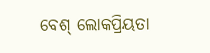ବେଶ୍ ଲୋକପ୍ରିୟତା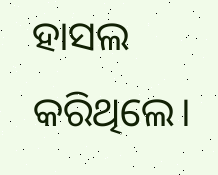ହାସଲ କରିଥିଲେ।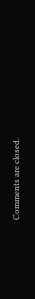Comments are closed.